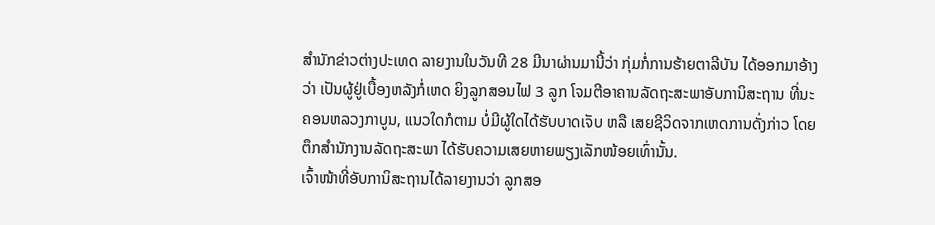ສຳນັກຂ່າວຕ່າງປະເທດ ລາຍງານໃນວັນທີ 28 ມີນາຜ່ານມານີ້ວ່າ ກຸ່ມກໍ່ການຮ້າຍຕາລີບັນ ໄດ້ອອກມາອ້າງວ່າ ເປັນຜູ້ຢູ່ເບື້ອງຫລັງກໍ່ເຫດ ຍິງລູກສອນໄຟ 3 ລູກ ໂຈມຕີອາຄານລັດຖະສະພາອັບການິສະຖານ ທີ່ນະຄອນຫລວງກາບູນ, ແນວໃດກໍຕາມ ບໍ່ມີຜູ້ໃດໄດ້ຮັບບາດເຈັບ ຫລື ເສຍຊີວິດຈາກເຫດການດັ່ງກ່າວ ໂດຍຕຶກສຳນັກງານລັດຖະສະພາ ໄດ້ຮັບຄວາມເສຍຫາຍພຽງເລັກໜ້ອຍເທົ່ານັ້ນ.
ເຈົ້າໜ້າທີ່ອັບການິສະຖານໄດ້ລາຍງານວ່າ ລູກສອ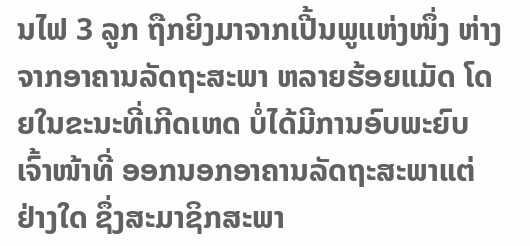ນໄຟ 3 ລູກ ຖືກຍິງມາຈາກເປີ້ນພູແຫ່ງໜຶ່ງ ຫ່າງຈາກອາຄານລັດຖະສະພາ ຫລາຍຮ້ອຍແມັດ ໂດຍໃນຂະນະທີ່ເກີດເຫດ ບໍ່ໄດ້ມີການອົບພະຍົບເຈົ້າໜ້າທີ່ ອອກນອກອາຄານລັດຖະສະພາແຕ່ຢ່າງໃດ ຊຶ່ງສະມາຊິກສະພາ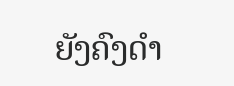ຍັງຄົງດຳ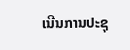ເນີນການປະຊຸ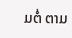ມຕໍ່ ຕາມ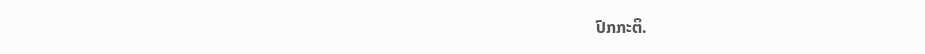ປົກກະຕິ.